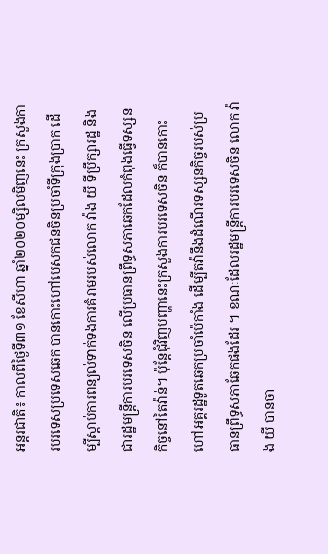អន្តរជាតិ៖ កាលពីថ្ងៃទី៣១ ខែសីហា ឆ្នាំ២០២០ម្សិលមិញនេះ ក្រសួងការបរទេសប្រទេសឆេក បានកោះហៅបេសកជនចិនប្រចាំទីក្រុងប្រាក ដើម្បីស្ដាប់ការពន្យល់ទាក់ទងការគំរាមរបស់លោក វ៉ាង យី ទីប្រឹក្សារដ្ឋ និងជារដ្ឋមន្ត្រីការបរទេសចិន លើប្រធានព្រឹទ្ធសភាឆេកដែលកំពុងធ្វើទស្សនកិច្ចនៅតៃវ៉ាន់។ ប៉ុន្តែជុំវិញបញ្ហានេះក្រសួងការបរទេសចិន ក៏បានកោះហៅអគ្គរដ្ឋទូតឆេកប្រចាំប៉េកាំង ដើម្បីតវ៉ានឹងដំណើរទស្សនកិច្ចរបស់ប្រធានព្រឹទ្ធសភាឆែកផងដែរ ។ ខណៈដែលរដ្ឋមន្ត្រីការបរទេសចិន លោក វ៉ាង យី បានចា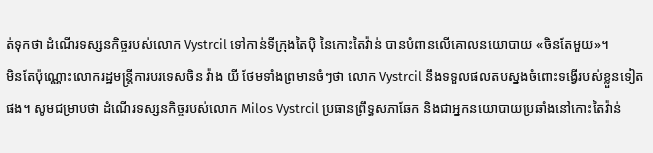ត់ទុកថា ដំណើរទស្សនកិច្ចរបស់លោក Vystrcil ទៅកាន់ទីក្រុងតៃប៉ិ នៃកោះតៃវ៉ាន់ បានបំពានលើគោលនយោបាយ «ចិនតែមួយ»។
មិនតែប៉ុណ្ណោះលោករដ្ឋមន្ត្រីការបរទេសចិន វ៉ាង យី ថែមទាំងព្រមានចំៗថា លោក Vystrcil នឹងទទួលផលតបស្នងចំពោះទង្វើរបស់ខ្លួនទៀតផង។ សូមជម្រាបថា ដំណើរទស្សនកិច្ចរបស់លោក Milos Vystrcil ប្រធានព្រឹទ្ធសភាឆែក និងជាអ្នកនយោបាយប្រឆាំងនៅកោះតៃវ៉ាន់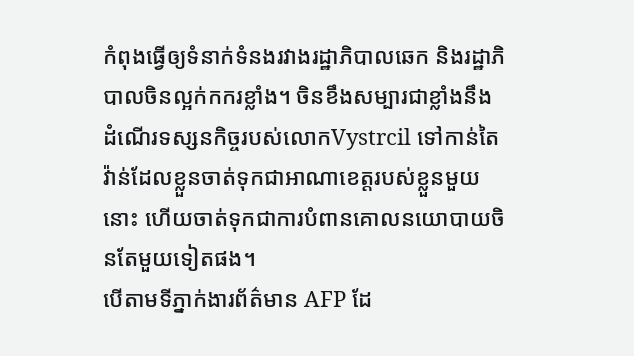កំពុងធ្វើឲ្យទំនាក់ទំនងរវាងរដ្ឋាភិបាលឆេក និងរដ្ឋាភិបាលចិនល្អក់កករខ្លាំង។ ចិនខឹងសម្បារជាខ្លាំងនឹងដំណើរទស្សនកិច្ចរបស់លោកVystrcil ទៅកាន់តៃវ៉ាន់ដែលខ្លួនចាត់ទុកជាអាណាខេត្តរបស់ខ្លួនមួយនោះ ហើយចាត់ទុកជាការបំពានគោលនយោបាយចិនតែមួយទៀតផង។
បើតាមទីភ្នាក់ងារព័ត៌មាន AFP ដែ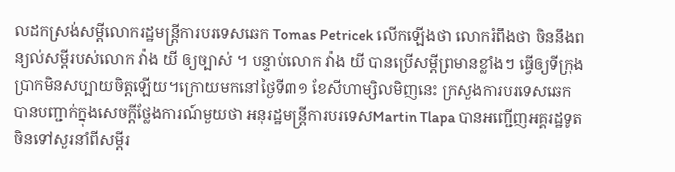លដកស្រង់សម្តីលោករដ្ឋមន្ត្រីការបរទេសឆេក Tomas Petricek លើកឡើងថា លោករំពឹងថា ចិននឹងពន្យល់សម្ដីរបស់លោក វ៉ាង យី ឲ្យច្បាស់ ។ បន្ទាប់លោក វ៉ាង យី បានប្រើសម្ដីព្រមានខ្លាំងៗ ធ្វើឲ្យទីក្រុងប្រាកមិនសប្បាយចិត្តឡើយ។ក្រោយមកនៅថ្ងៃទី៣១ ខែសីហាម្សិលមិញនេះ ក្រសួងការបរទេសឆេក បានបញ្ជាក់ក្នុងសេចក្ដីថ្លែងការណ៍មួយថា អនុរដ្ឋមន្ត្រីការបរទេសMartin Tlapa បានអញ្ជើញអគ្គរដ្ឋទូតចិនទៅសួរនាំពីសម្ដីរ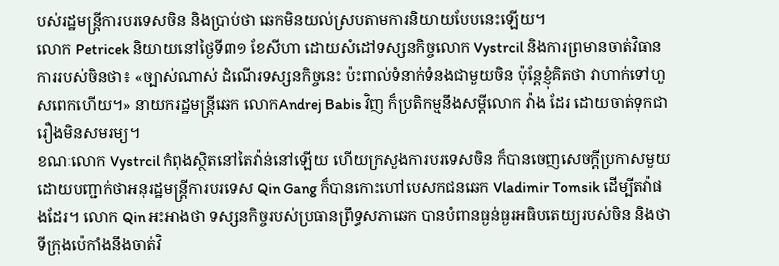បស់រដ្ឋមន្ត្រីការបរទេសចិន និងប្រាប់ថា ឆេកមិនយល់ស្របតាមការនិយាយបែបនេះឡើយ។
លោក Petricek និយាយនៅថ្ងៃទី៣១ ខែសីហា ដោយសំដៅទស្សនកិច្ចលោក Vystrcil និងការព្រមានចាត់វិធានការរបស់ចិនថា៖ «ច្បាស់ណាស់ ដំណើរទស្សនកិច្ចនេះ ប៉ះពាល់ទំនាក់ទំនងជាមួយចិន ប៉ុន្តែខ្ញុំគិតថា វាហាក់ទៅហួសពេកហើយ។» នាយករដ្ឋមន្ត្រីឆេក លោកAndrej Babis វិញ ក៏ប្រតិកម្មនឹងសម្ដីលោក វ៉ាង ដែរ ដោយចាត់ទុកជារឿងមិនសមរម្យ។
ខណៈលោក Vystrcil កំពុងស្ថិតនៅតៃវ៉ាន់នៅឡើយ ហើយក្រសួងការបរទេសចិន ក៏បានចេញសេចក្ដីប្រកាសមួយ ដោយបញ្ជាក់ថាអនុរដ្ឋមន្ត្រីការបរទេស Qin Gang ក៏បានកោះហៅបេសកជនឆេក Vladimir Tomsik ដើម្បីតវ៉ាផងដែរ។ លោក Qin អះអាងថា ទស្សនកិច្ចរបស់ប្រធានព្រឹទ្ធសភាឆេក បានបំពានធ្ងន់ធ្ងរអធិបតេយ្យរបស់ចិន និងថា ទីក្រុងប៉េកាំងនឹងចាត់វិ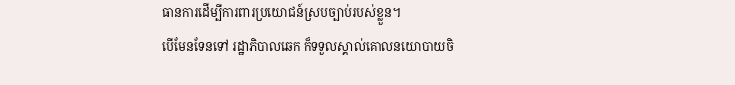ធានការដើម្បីការពារប្រយោជន៍ស្របច្បាប់របស់ខ្លួន។
បើមែនទែនទៅ រដ្ឋាភិបាលឆេក ក៏ទទួលស្គាល់គោលនយោបាយចិ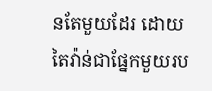នតែមួយដែរ ដោយតៃវ៉ាន់ជាផ្នែកមួយរប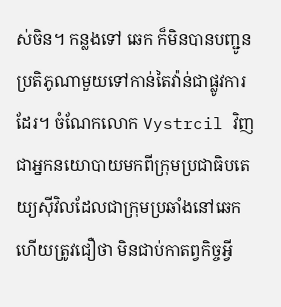ស់ចិន។ កន្លងទៅ ឆេក ក៏មិនបានបញ្ជូនប្រតិភូណាមួយទៅកាន់តៃវ៉ាន់ជាផ្លូវការដែរ។ ចំណែកលោក Vystrcil វិញ ជាអ្នកនយោបាយមកពីក្រុមប្រជាធិបតេយ្យស៊ីវិលដែលជាក្រុមប្រឆាំងនៅឆេក ហើយត្រូវជឿថា មិនជាប់កាតព្វកិច្ចអ្វី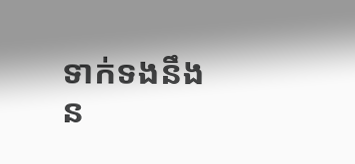ទាក់ទងនឹងន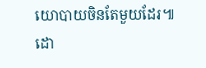យោបាយចិនតែមួយដែរ៕ដោ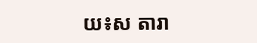យ៖ស តារា